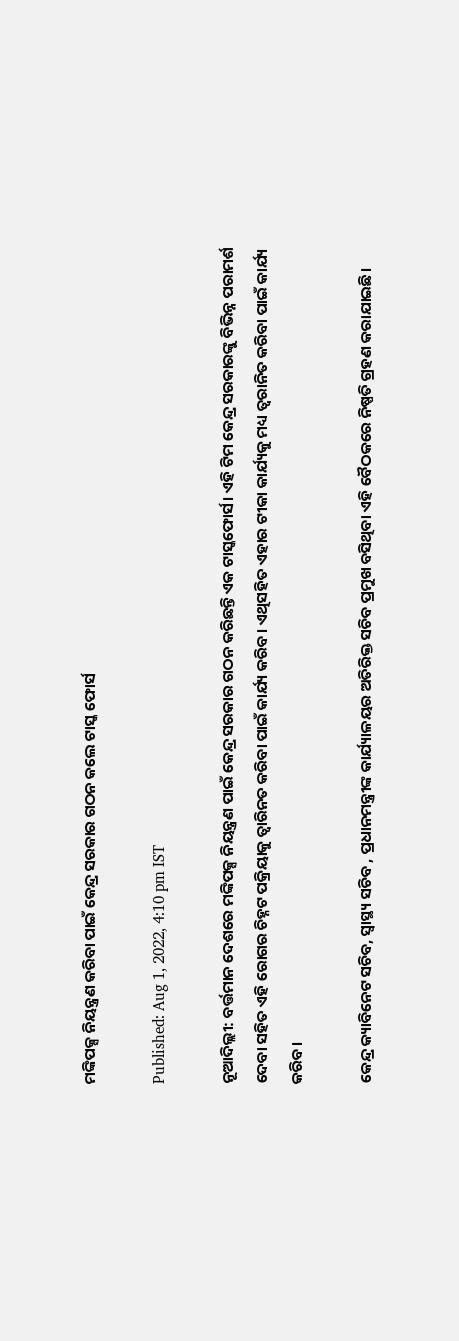ମଙ୍କିପକ୍ସ ନିୟନ୍ତ୍ରଣ କରିବା ପାଇଁ କେନ୍ଦ୍ର ସରକାର ଗଠନ କଲେ ଟାସ୍କ ଫୋର୍ସ

Published: Aug 1, 2022, 4:10 pm IST

ନୂଆଦିଲ୍ଲୀ: ବର୍ତ୍ତମାନ ଦେଶରେ ମଙ୍କିପକ୍ସ ନିୟନ୍ତ୍ରଣ ପାଇଁ କେନ୍ଦ୍ର ସରକାର ଗଠନ କରିଛନ୍ତି ଏକ ଟାସ୍କଫୋର୍ସ। ଏହି ଟିମ କେନ୍ଦ୍ର ସରକାରଙ୍କୁ ବିଭିନ୍ନ ପରାମର୍ଶ ଦେବା ସହିତ ଏହି ରୋଗର ଚିହ୍ନଟ ପକ୍ରିୟାକୁ ତ୍ବାରିନତ କରିବା ପାଇଁ କାର୍ଯ୍ୟ କରିବ। ଏଥିସହିତ ଏହାର ଟୀକା କାର୍ଯ୍ୟକୁ ମଧ୍ୟ ତ୍ବରାନିତ କରିବା ପାଇଁ କାର୍ଯ୍ୟ କରିବ।

କେନ୍ଦ୍ର କ୍ୟାବିନେଟ ସଚିବ, ସ୍ବାସ୍ଥ୍ୟ ସଚିବ , ପ୍ରଧାନମନ୍ତ୍ରୀଙ୍କ କାର୍ଯ୍ୟାଳୟର ଅତିରିକ୍ତ ସଚିବ ପ୍ରମୁଖ ବସିଥିବା ଏହି ବୈଠକରେ ନିଷ୍ପତି ଗ୍ରହଣ କରାଯାଇଛି।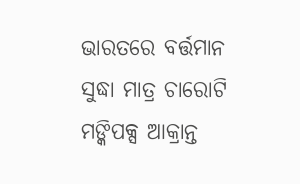ଭାରତରେ ବର୍ତ୍ତମାନ ସୁଦ୍ଧା ମାତ୍ର ଚାରୋଟି ମଙ୍କିପକ୍ସ ଆକ୍ରାନ୍ତ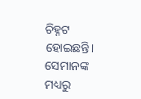ଚିହ୍ନଟ ହୋଇଛନ୍ତି। ସେମାନଙ୍କ ମଧ୍ୟରୁ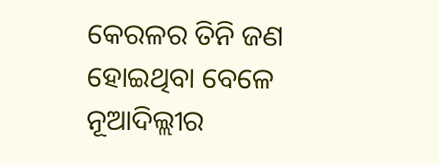କେରଳର ତିନି ଜଣ ହୋଇଥିବା ବେଳେ ନୂଆଦିଲ୍ଲୀର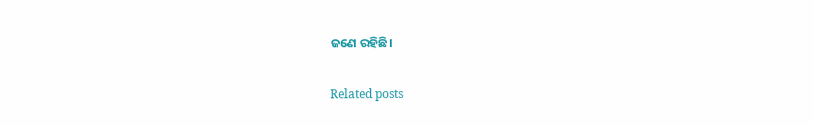ଜଣେ ରହିଛି।

Related posts